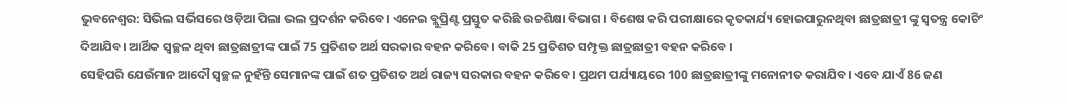ଭୁବନେଶ୍ବର: ସିଭିଲ ସର୍ଭିସରେ ଓଡ଼ିଆ ପିଲା ଭଲ ପ୍ରଦର୍ଶନ କରିବେ। ଏନେଇ ବ୍ଲୁପ୍ରିଣ୍ଟ ପ୍ରସ୍ତୁତ କରିଛି ଉଚ୍ଚଶିକ୍ଷା ବିଭାଗ । ବିଶେଷ କରି ପରୀକ୍ଷାରେ କୃତକାର୍ଯ୍ୟ ହୋଇପାରୁନଥିବା ଛାତ୍ରଛାତ୍ରୀ ଙ୍କୁ ସ୍ୱତନ୍ତ୍ର କୋଚିଂ ଦିଆଯିବ। ଆର୍ଥିକ ସ୍ୱଚ୍ଛଳ ଥିବା ଛାତ୍ରଛାତ୍ରୀଙ୍କ ପାଇଁ 75 ପ୍ରତିଶତ ଅର୍ଥ ସରକାର ବହନ କରିବେ। ବାକି 25 ପ୍ରତିଶତ ସମ୍ପୃକ୍ତ ଛାତ୍ରଛାତ୍ରୀ ବହନ କରିବେ ।
ସେହିପରି ଯେଉଁମାନ ଆଦୌ ସ୍ୱଚ୍ଛଳ ନୁହଁନ୍ତି ସେମାନଙ୍କ ପାଇଁ ଶତ ପ୍ରତିଶତ ଅର୍ଥ ରାଜ୍ୟ ସରକାର ବହନ କରିବେ । ପ୍ରଥମ ପର୍ଯ୍ୟାୟରେ 100 ଛାତ୍ରଛାତ୍ରୀଙ୍କୁ ମନୋନୀତ କରାଯିବ। ଏବେ ଯାଏଁ 86 ଜଣ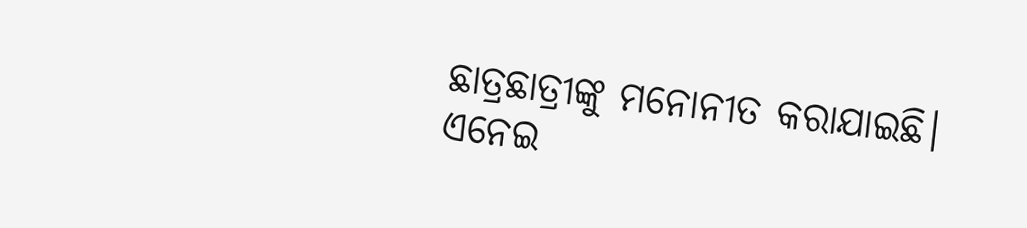ଛାତ୍ରଛାତ୍ରୀଙ୍କୁ ମନୋନୀତ କରାଯାଇଛି। ଏନେଇ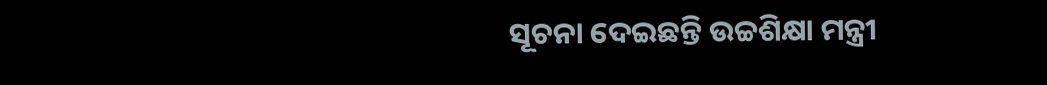ସୂଚନା ଦେଇଛନ୍ତି ଉଚ୍ଚଶିକ୍ଷା ମନ୍ତ୍ରୀ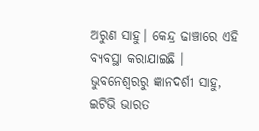ଅରୁଣ ସାହୁ। କେନ୍ଦ୍ର ଢାଞ୍ଚାରେ ଏହି ବ୍ୟବସ୍ଥା କରାଯାଇଛି ।
ଭୁବନେଶ୍ବରରୁ ଜ୍ଞାନଦର୍ଶୀ ସାହୁ, ଇଟିଭି ଭାରତ